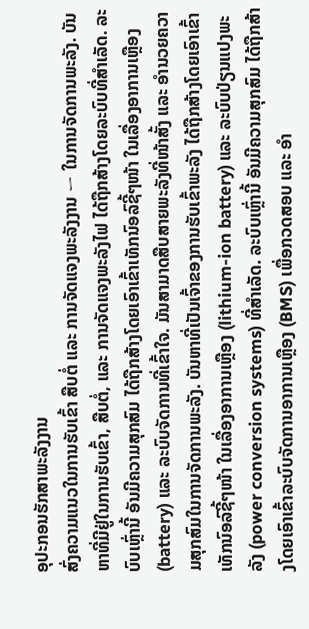ອຸປະກອນຮັກສາພະລັງງານ
ສົ່ງຄວາມແນວໃນການຮັບເຂົ້າ ສືບຕໍ່ ແລະ ການຈັດແຈງພະລັງງານ ー ໃນການຈັດການພະລັງ. ບັນຫາທີ່ມີຢູ່ໃນການຮັບເຂົ້າ, ສືບຕໍ່, ແລະ ການຈັດແຈງພະລັງໄຟ ໄດ້ຖືກສ້າງໂດຍລະບົບທີ່ສຳເລັດ. ລະບົບເຫຼົ່ານີ້ ອັນມີຄວາມສຸກສົມ ໄດ້ຖືກສ້າງໂດຍເອົາເຂົ້າເທັກນົອລົຊີ້ໆໜ້າ ໃນເລື່ອງອາການເຫຼືອງ (battery) ແລະ ລະບົບຈັດການທີ່ເຂົ້າໃຈ. ມັນສາມາດສືບສາຍພະລັງທີ່ໜ້າສັ້ງ ແລະ ອຳນວຍຄວາມສຸກສົມໃນການຈັດການພະລັງ. ບັນຫາທີ່ເປັນເຈົ້າຂອງການຮັບເຂົ້າພະລັງ ໄດ້ຖືກສ້າງໂດຍເອົາເຂົ້າເທັກນົອລົຊີ້ໆໜ້າ ໃນເລື່ອງອາການເຫຼືອງ (lithium-ion battery) ແລະ ລະບົບປ່ຽນແປງພະລັງ (power conversion systems) ທີ່ສຳເລັດ. ລະບົບເຫຼົ່ານີ້ ອັນມີຄວາມສຸກສົມ ໄດ້ຖືກສ້າງໂດຍເອົາເຂົ້າລະບົບຈັດການອາການເຫຼືອງ (BMS) ເພື່ອກວດສອບ ແລະ ອຳ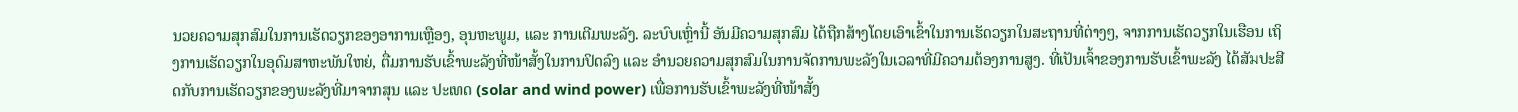ນວຍຄວາມສຸກສົມໃນການເຮັດວຽກຂອງອາການເຫຼືອງ, ອຸນຫະພູມ, ແລະ ການເຕີມພະລັງ. ລະບົບເຫຼົ່ານີ້ ອັນມີຄວາມສຸກສົມ ໄດ້ຖືກສ້າງໂດຍເອົາເຂົ້າໃນການເຮັດວຽກໃນສະຖານທີ່ຕ່າງໆ, ຈາກການເຮັດວຽກໃນເຮືອນ ເຖິງການເຮັດວຽກໃນອຸດົມສາຫະພັນໃຫຍ່, ຕື່ມການຮັບເຂົ້າພະລັງທີ່ໜ້າສັ້ງໃນການປິດລົງ ແລະ ອຳນວຍຄວາມສຸກສົມໃນການຈັດການພະລັງໃນເວລາທີ່ມີຄວາມຕ້ອງການສູງ. ທີ່ເປັນເຈົ້າຂອງການຮັບເຂົ້າພະລັງ ໄດ້ສັมປະສີດກັບການເຮັດວຽກຂອງພະລັງທີ່ມາຈາກສຸນ ແລະ ປະເທດ (solar and wind power) ເພື່ອການຮັບເຂົ້າພະລັງທີ່ໜ້າສັ້ງ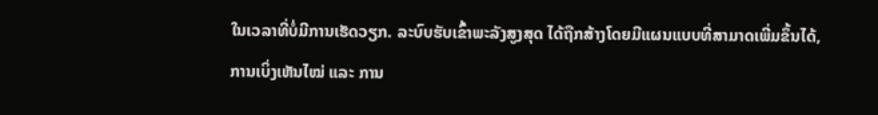ໃນເວລາທີ່ບໍ່ມີການເຮັດວຽກ. ລະບົບຮັບເຂົ້າພະລັງສູງສຸດ ໄດ້ຖືກສ້າງໂດຍມີແຜນແບບທີ່ສາມາດເພີ່ມຂຶ້ນໄດ້, ການເບິ່ງເຫັນໄໝ່ ແລະ ການ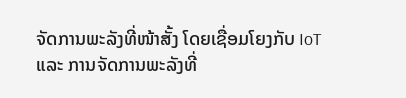ຈັດການພະລັງທີ່ໜ້າສັ້ງ ໂດຍເຊື່ອມໂຍງກັບ IoT ແລະ ການຈັດການພະລັງທີ່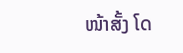ໜ້າສັ້ງ ໂດ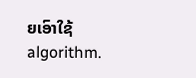ຍເອົາໃຊ້algorithm.